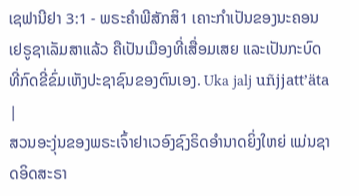ເຊຟານີຢາ 3:1 - ພຣະຄຳພີສັກສິ1 ເຄາະກຳເປັນຂອງນະຄອນເຢຣູຊາເລັມສາແລ້ວ ຄືເປັນເມືອງທີ່ເສື່ອມເສຍ ແລະເປັນກະບົດ ທີ່ກົດຂີ່ຂົ່ມເຫັງປະຊາຊົນຂອງຕົນເອງ. Uka jalj uñjjattʼäta |
ສວນອະງຸ່ນຂອງພຣະເຈົ້າຢາເວອົງຊົງຣິດອຳນາດຍິ່ງໃຫຍ່ ແມ່ນຊາດອິດສະຣາ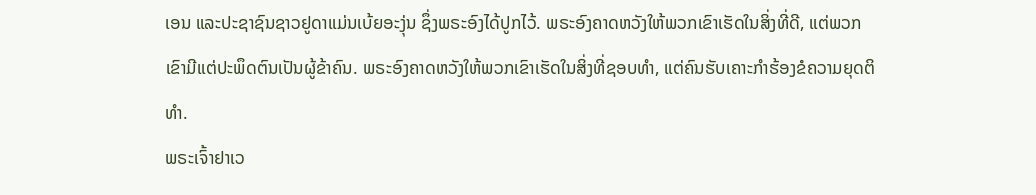ເອນ ແລະປະຊາຊົນຊາວຢູດາແມ່ນເບ້ຍອະງຸ່ນ ຊຶ່ງພຣະອົງໄດ້ປູກໄວ້. ພຣະອົງຄາດຫວັງໃຫ້ພວກເຂົາເຮັດໃນສິ່ງທີ່ດີ, ແຕ່ພວກເຂົາມີແຕ່ປະພຶດຕົນເປັນຜູ້ຂ້າຄົນ. ພຣະອົງຄາດຫວັງໃຫ້ພວກເຂົາເຮັດໃນສິ່ງທີ່ຊອບທຳ, ແຕ່ຄົນຮັບເຄາະກຳຮ້ອງຂໍຄວາມຍຸດຕິທຳ.
ພຣະເຈົ້າຢາເວ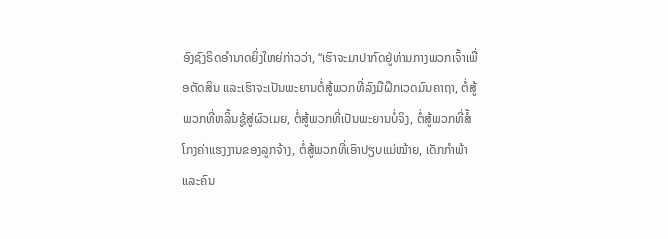ອົງຊົງຣິດອຳນາດຍິ່ງໃຫຍ່ກ່າວວ່າ, “ເຮົາຈະມາປາກົດຢູ່ທ່າມກາງພວກເຈົ້າເພື່ອຕັດສິນ ແລະເຮົາຈະເປັນພະຍານຕໍ່ສູ້ພວກທີ່ລົງມືຝຶກເວດມົນຄາຖາ, ຕໍ່ສູ້ພວກທີ່ຫລິ້ນຊູ້ສູ່ຜົວເມຍ, ຕໍ່ສູ້ພວກທີ່ເປັນພະຍານບໍ່ຈິງ, ຕໍ່ສູ້ພວກທີ່ສໍ້ໂກງຄ່າແຮງງານຂອງລູກຈ້າງ, ຕໍ່ສູ້ພວກທີ່ເອົາປຽບແມ່ໝ້າຍ, ເດັກກຳພ້າ ແລະຄົນ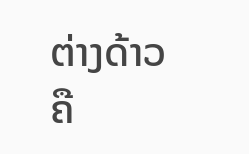ຕ່າງດ້າວ ຄື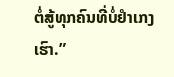ຕໍ່ສູ້ທຸກຄົນທີ່ບໍ່ຢຳເກງເຮົາ.”